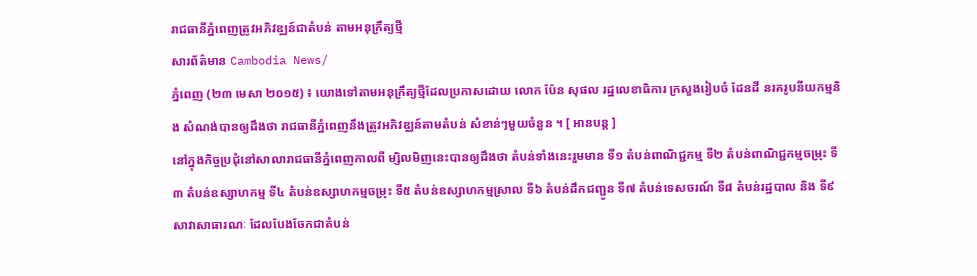រាជធានីភ្នំពេញត្រូវអភិវឌ្ឈន៍ជាតំបន់ តាមអនុក្រឹត្យថ្មី
សារព័ត៌មាន Cambodia News/
ភ្នំពេញ (២៣ មេសា ២០១៥) ៖ យោងទៅតាមអនុក្រឹត្យថ្មីដែលប្រកាសដោយ លោក ប៉ែន សុផល រដ្ឋលេខាធិការ ក្រសួងរៀបចំ ដែនដី នរគរូបនីយកម្មនិង សំណង់បានឲ្យដឹងថា រាជធានីភ្នំពេញនឹងត្រូវអភិវឌ្ឈន៍តាមតំបន់ សំខាន់ៗមួយចំនួន ។ [ អានបន្ត ]
នៅក្នុងកិច្ចប្រជុំនៅសាលារាជធានីភ្នំពេញកាលពី ម្សិលមិញនេះបានឲ្យដឹងថា តំបន់ទាំងនេះរួមមាន ទី១ តំបន់ពាណិជ្ជកម្ម ទី២ តំបន់ពាណិជ្ជកម្មចម្រុះ ទី៣ តំបន់ឧស្សាហកម្ម ទី៤ តំបន់ឧស្សាហកម្មចម្រុះ ទី៥ តំបន់ឧស្សាហកម្មស្រាល ទី៦ តំបន់ដឹកជញ្ជូន ទី៧ តំបន់ទេសចរណ៍ ទី៨ តំបន់រដ្ឋបាល និង ទី៩ សាវាសាធារណៈ ដែលបែងចែកជាតំបន់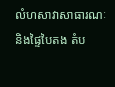លំហសាវាសាធារណៈ និងផ្ទៃបៃតង តំប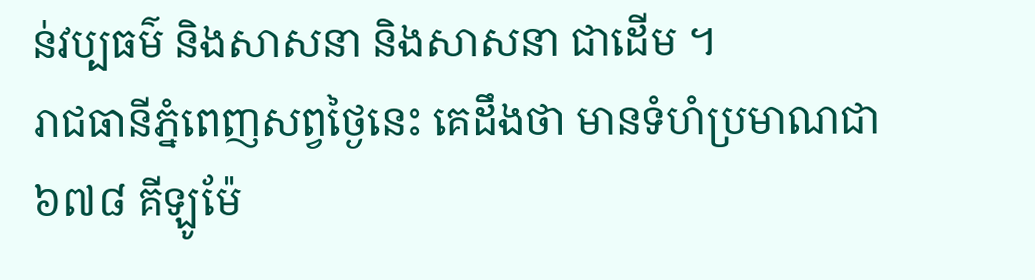ន់វប្បធម៌ និងសាសនា និងសាសនា ជាដើម ។
រាជធានីភ្នំពេញសព្វថ្ងៃនេះ គេដឹងថា មានទំហំប្រមាណជា ៦៧៨ គីឡូម៉ែ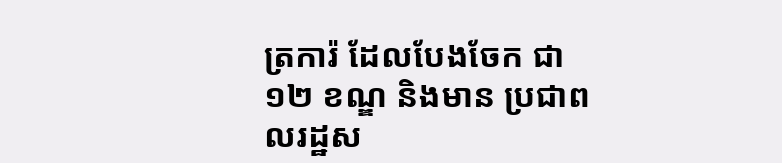ត្រការ៉ ដែលបែងចែក ជា ១២ ខណ្ឌ និងមាន ប្រជាពលរដ្ឋស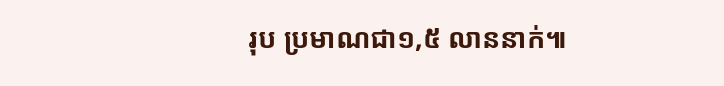រុប ប្រមាណជា១,៥ លាននាក់៕